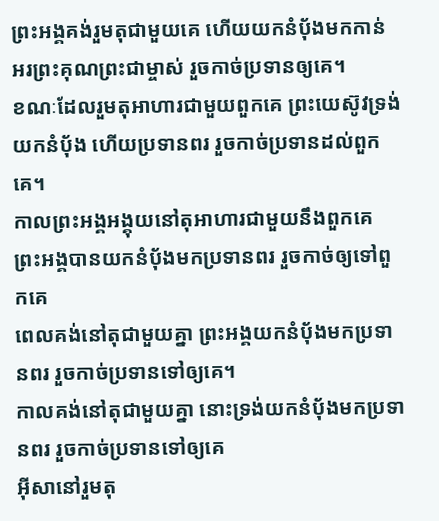ព្រះអង្គគង់រួមតុជាមួយគេ ហើយយកនំប៉័ងមកកាន់ អរព្រះគុណព្រះជាម្ចាស់ រួចកាច់ប្រទានឲ្យគេ។
ខណៈដែលរួមតុអាហារជាមួយពួកគេ ព្រះយេស៊ូវទ្រង់យកនំប៉័ង ហើយប្រទានពរ រួចកាច់ប្រទានដល់ពួកគេ។
កាលព្រះអង្គអង្គុយនៅតុអាហារជាមួយនឹងពួកគេ ព្រះអង្គបានយកនំប៉័ងមកប្រទានពរ រួចកាច់ឲ្យទៅពួកគេ
ពេលគង់នៅតុជាមួយគ្នា ព្រះអង្គយកនំបុ័ងមកប្រទានពរ រួចកាច់ប្រទានទៅឲ្យគេ។
កាលគង់នៅតុជាមួយគ្នា នោះទ្រង់យកនំបុ័ងមកប្រទានពរ រួចកាច់ប្រទានទៅឲ្យគេ
អ៊ីសានៅរួមតុ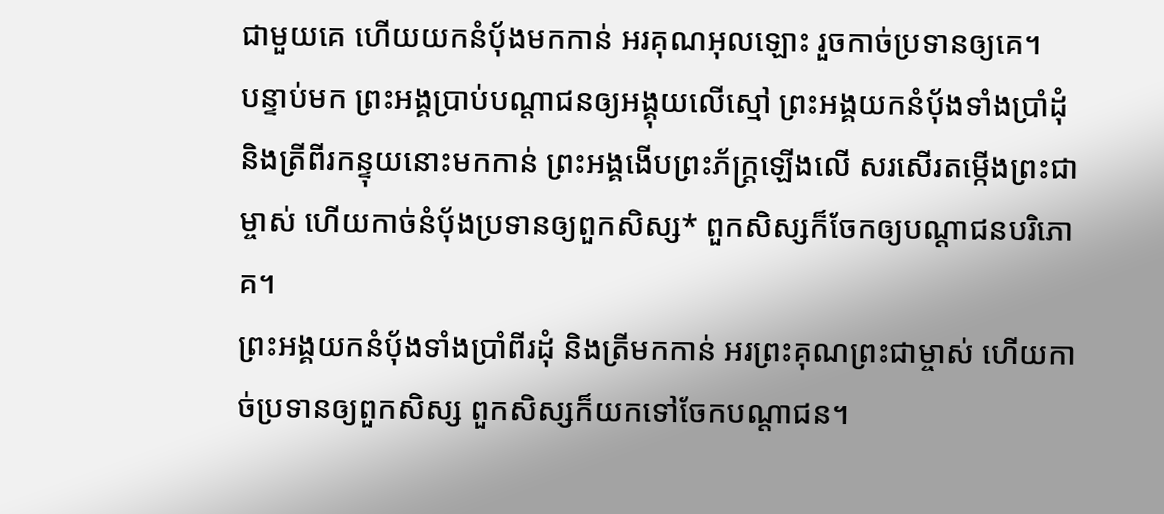ជាមួយគេ ហើយយកនំបុ័ងមកកាន់ អរគុណអុលឡោះ រួចកាច់ប្រទានឲ្យគេ។
បន្ទាប់មក ព្រះអង្គប្រាប់បណ្ដាជនឲ្យអង្គុយលើស្មៅ ព្រះអង្គយកនំប៉័ងទាំងប្រាំដុំ និងត្រីពីរកន្ទុយនោះមកកាន់ ព្រះអង្គងើបព្រះភ័ក្ត្រឡើងលើ សរសើរតម្កើងព្រះជាម្ចាស់ ហើយកាច់នំប៉័ងប្រទានឲ្យពួកសិស្ស* ពួកសិស្សក៏ចែកឲ្យបណ្ដាជនបរិភោគ។
ព្រះអង្គយកនំប៉័ងទាំងប្រាំពីរដុំ និងត្រីមកកាន់ អរព្រះគុណព្រះជាម្ចាស់ ហើយកាច់ប្រទានឲ្យពួកសិស្ស ពួកសិស្សក៏យកទៅចែកបណ្ដាជន។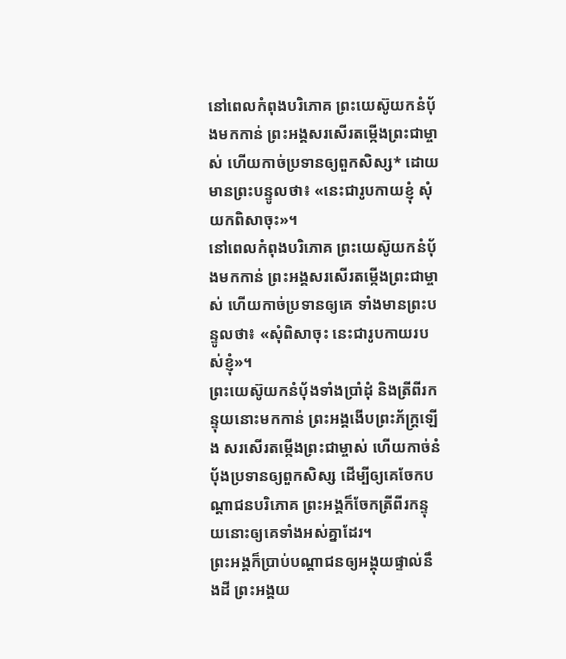នៅពេលកំពុងបរិភោគ ព្រះយេស៊ូយកនំប៉័ងមកកាន់ ព្រះអង្គសរសើរតម្កើងព្រះជាម្ចាស់ ហើយកាច់ប្រទានឲ្យពួកសិស្ស* ដោយមានព្រះបន្ទូលថា៖ «នេះជារូបកាយខ្ញុំ សុំយកពិសាចុះ»។
នៅពេលកំពុងបរិភោគ ព្រះយេស៊ូយកនំប៉័ងមកកាន់ ព្រះអង្គសរសើរតម្កើងព្រះជាម្ចាស់ ហើយកាច់ប្រទានឲ្យគេ ទាំងមានព្រះបន្ទូលថា៖ «សុំពិសាចុះ នេះជារូបកាយរបស់ខ្ញុំ»។
ព្រះយេស៊ូយកនំប៉័ងទាំងប្រាំដុំ និងត្រីពីរកន្ទុយនោះមកកាន់ ព្រះអង្គងើបព្រះភ័ក្ត្រឡើង សរសើរតម្កើងព្រះជាម្ចាស់ ហើយកាច់នំប៉័ងប្រទានឲ្យពួកសិស្ស ដើម្បីឲ្យគេចែកបណ្ដាជនបរិភោគ ព្រះអង្គក៏ចែកត្រីពីរកន្ទុយនោះឲ្យគេទាំងអស់គ្នាដែរ។
ព្រះអង្គក៏ប្រាប់បណ្ដាជនឲ្យអង្គុយផ្ទាល់នឹងដី ព្រះអង្គយ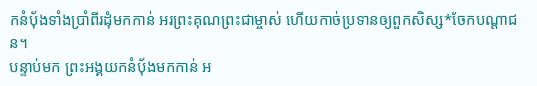កនំប៉័ងទាំងប្រាំពីរដុំមកកាន់ អរព្រះគុណព្រះជាម្ចាស់ ហើយកាច់ប្រទានឲ្យពួកសិស្ស*ចែកបណ្ដាជន។
បន្ទាប់មក ព្រះអង្គយកនំប៉័ងមកកាន់ អ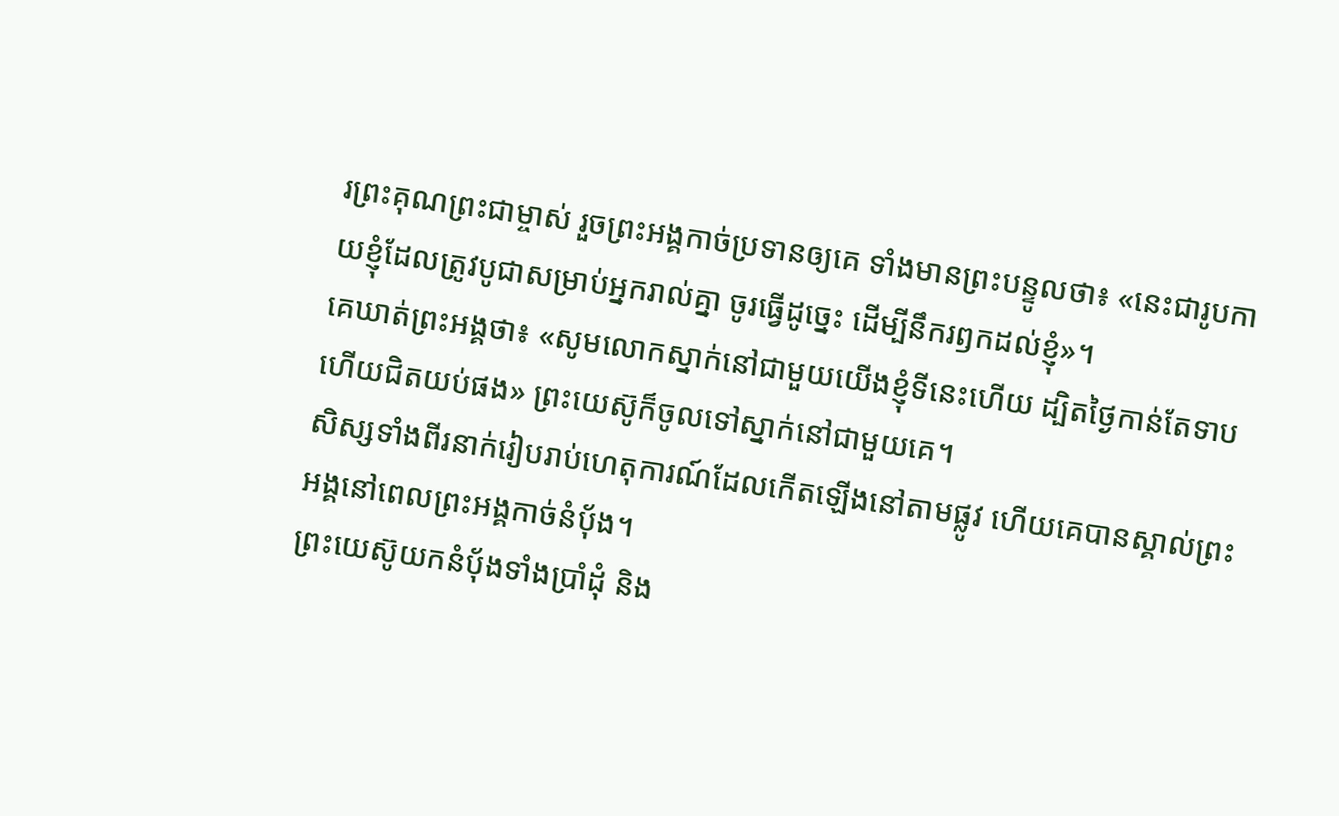រព្រះគុណព្រះជាម្ចាស់ រួចព្រះអង្គកាច់ប្រទានឲ្យគេ ទាំងមានព្រះបន្ទូលថា៖ «នេះជារូបកាយខ្ញុំដែលត្រូវបូជាសម្រាប់អ្នករាល់គ្នា ចូរធ្វើដូច្នេះ ដើម្បីនឹករឭកដល់ខ្ញុំ»។
គេឃាត់ព្រះអង្គថា៖ «សូមលោកស្នាក់នៅជាមួយយើងខ្ញុំទីនេះហើយ ដ្បិតថ្ងៃកាន់តែទាប ហើយជិតយប់ផង» ព្រះយេស៊ូក៏ចូលទៅស្នាក់នៅជាមួយគេ។
សិស្សទាំងពីរនាក់រៀបរាប់ហេតុការណ៍ដែលកើតឡើងនៅតាមផ្លូវ ហើយគេបានស្គាល់ព្រះអង្គនៅពេលព្រះអង្គកាច់នំប៉័ង។
ព្រះយេស៊ូយកនំប៉័ងទាំងប្រាំដុំ និង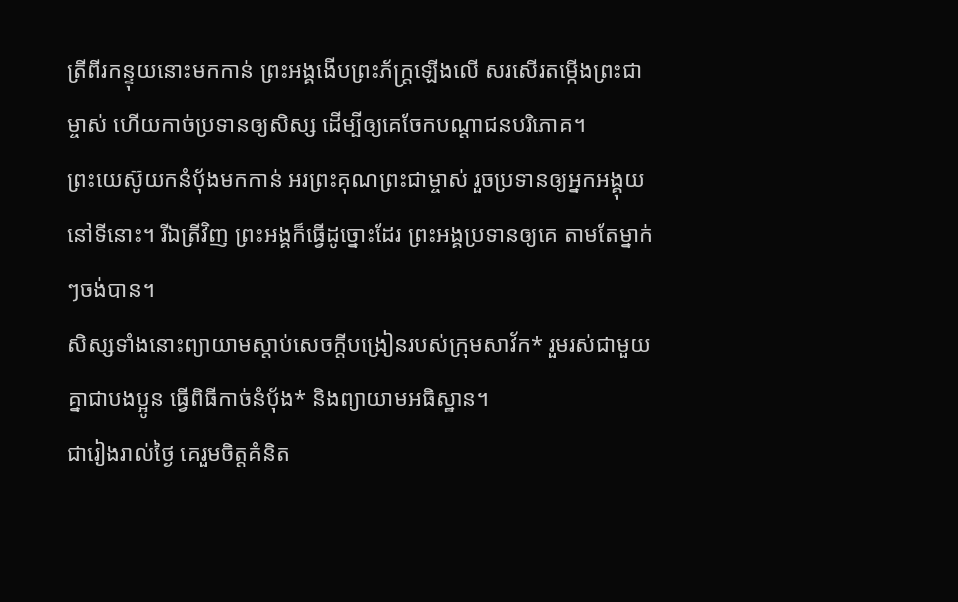ត្រីពីរកន្ទុយនោះមកកាន់ ព្រះអង្គងើបព្រះភ័ក្ត្រឡើងលើ សរសើរតម្កើងព្រះជាម្ចាស់ ហើយកាច់ប្រទានឲ្យសិស្ស ដើម្បីឲ្យគេចែកបណ្ដាជនបរិភោគ។
ព្រះយេស៊ូយកនំប៉័ងមកកាន់ អរព្រះគុណព្រះជាម្ចាស់ រួចប្រទានឲ្យអ្នកអង្គុយនៅទីនោះ។ រីឯត្រីវិញ ព្រះអង្គក៏ធ្វើដូច្នោះដែរ ព្រះអង្គប្រទានឲ្យគេ តាមតែម្នាក់ៗចង់បាន។
សិស្សទាំងនោះព្យាយាមស្ដាប់សេចក្ដីបង្រៀនរបស់ក្រុមសាវ័ក* រួមរស់ជាមួយគ្នាជាបងប្អូន ធ្វើពិធីកាច់នំប៉័ង* និងព្យាយាមអធិស្ឋាន។
ជារៀងរាល់ថ្ងៃ គេរួមចិត្តគំនិត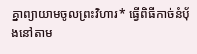គ្នាព្យាយាមចូលព្រះវិហារ* ធ្វើពិធីកាច់នំប៉័ងនៅតាម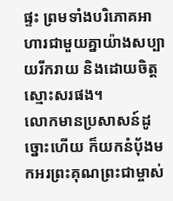ផ្ទះ ព្រមទាំងបរិភោគអាហារជាមួយគ្នាយ៉ាងសប្បាយរីករាយ និងដោយចិត្តស្មោះសរផង។
លោកមានប្រសាសន៍ដូច្នោះហើយ ក៏យកនំប៉័ងមកអរព្រះគុណព្រះជាម្ចាស់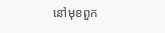នៅមុខពួក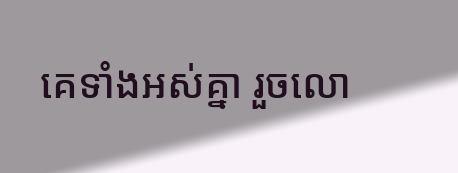គេទាំងអស់គ្នា រួចលោ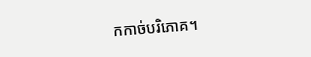កកាច់បរិភោគ។